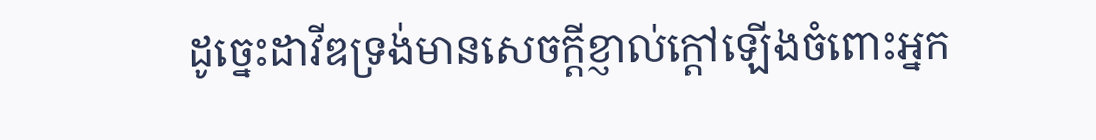ដូច្នេះដាវីឌទ្រង់មានសេចក្ដីខ្ញាល់ក្តៅឡើងចំពោះអ្នក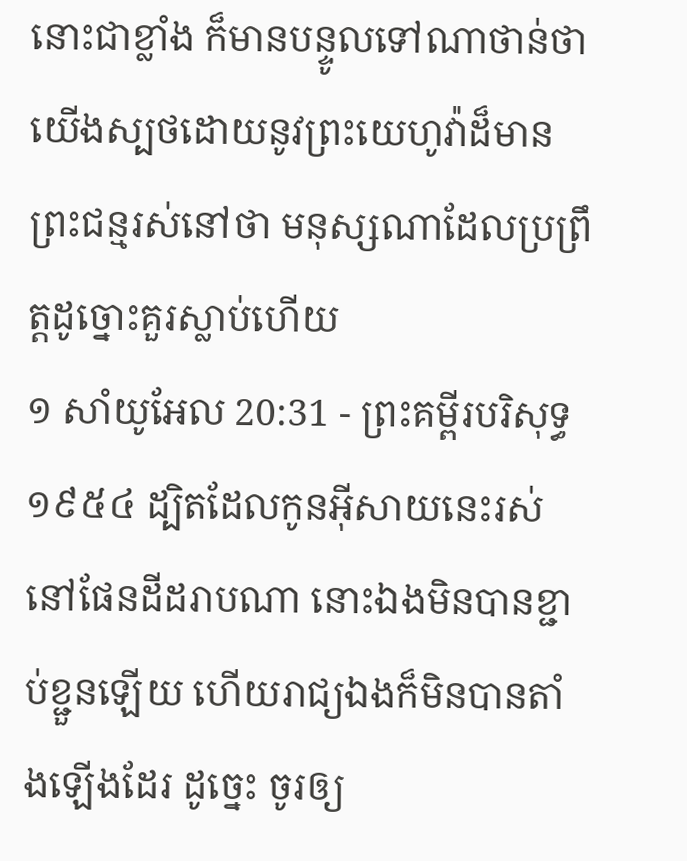នោះជាខ្លាំង ក៏មានបន្ទូលទៅណាថាន់ថា យើងស្បថដោយនូវព្រះយេហូវ៉ាដ៏មានព្រះជន្មរស់នៅថា មនុស្សណាដែលប្រព្រឹត្តដូច្នោះគួរស្លាប់ហើយ
១ សាំយូអែល 20:31 - ព្រះគម្ពីរបរិសុទ្ធ ១៩៥៤ ដ្បិតដែលកូនអ៊ីសាយនេះរស់នៅផែនដីដរាបណា នោះឯងមិនបានខ្ជាប់ខ្ជួនឡើយ ហើយរាជ្យឯងក៏មិនបានតាំងឡើងដែរ ដូច្នេះ ចូរឲ្យ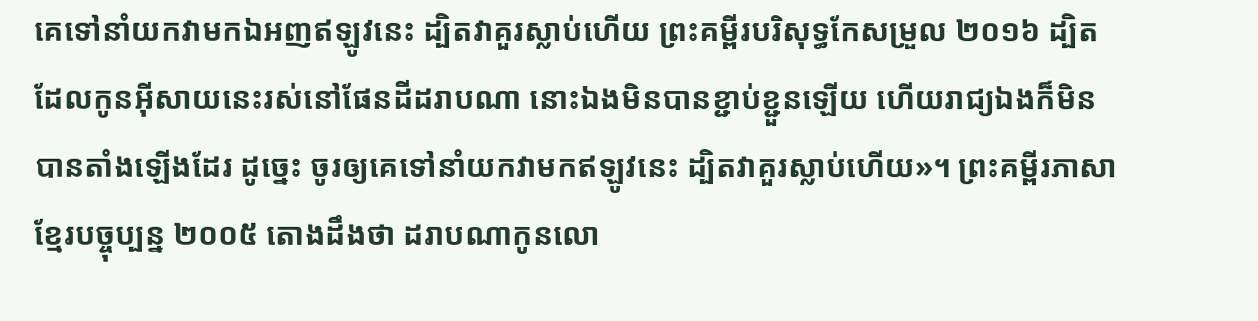គេទៅនាំយកវាមកឯអញឥឡូវនេះ ដ្បិតវាគួរស្លាប់ហើយ ព្រះគម្ពីរបរិសុទ្ធកែសម្រួល ២០១៦ ដ្បិតដែលកូនអ៊ីសាយនេះរស់នៅផែនដីដរាបណា នោះឯងមិនបានខ្ជាប់ខ្ជួនឡើយ ហើយរាជ្យឯងក៏មិនបានតាំងឡើងដែរ ដូច្នេះ ចូរឲ្យគេទៅនាំយកវាមកឥឡូវនេះ ដ្បិតវាគួរស្លាប់ហើយ»។ ព្រះគម្ពីរភាសាខ្មែរបច្ចុប្បន្ន ២០០៥ តោងដឹងថា ដរាបណាកូនលោ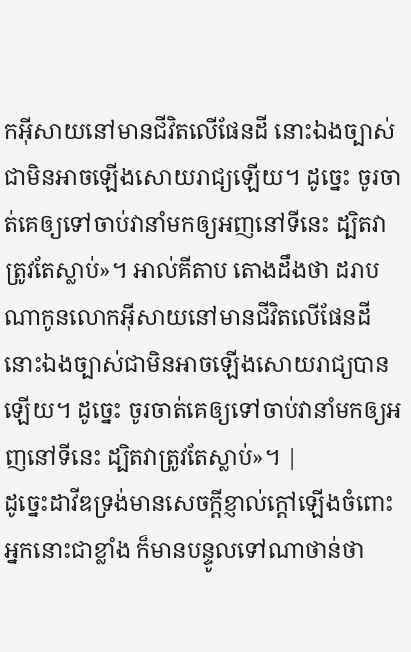កអ៊ីសាយនៅមានជីវិតលើផែនដី នោះឯងច្បាស់ជាមិនអាចឡើងសោយរាជ្យឡើយ។ ដូច្នេះ ចូរចាត់គេឲ្យទៅចាប់វានាំមកឲ្យអញនៅទីនេះ ដ្បិតវាត្រូវតែស្លាប់»។ អាល់គីតាប តោងដឹងថា ដរាបណាកូនលោកអ៊ីសាយនៅមានជីវិតលើផែនដី នោះឯងច្បាស់ជាមិនអាចឡើងសោយរាជ្យបានឡើយ។ ដូច្នេះ ចូរចាត់គេឲ្យទៅចាប់វានាំមកឲ្យអញនៅទីនេះ ដ្បិតវាត្រូវតែស្លាប់»។ |
ដូច្នេះដាវីឌទ្រង់មានសេចក្ដីខ្ញាល់ក្តៅឡើងចំពោះអ្នកនោះជាខ្លាំង ក៏មានបន្ទូលទៅណាថាន់ថា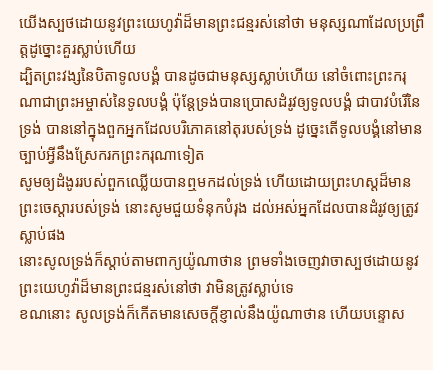យើងស្បថដោយនូវព្រះយេហូវ៉ាដ៏មានព្រះជន្មរស់នៅថា មនុស្សណាដែលប្រព្រឹត្តដូច្នោះគួរស្លាប់ហើយ
ដ្បិតព្រះវង្សនៃបិតាទូលបង្គំ បានដូចជាមនុស្សស្លាប់ហើយ នៅចំពោះព្រះករុណាជាព្រះអម្ចាស់នៃទូលបង្គំ ប៉ុន្តែទ្រង់បានប្រោសដំរូវឲ្យទូលបង្គំ ជាបាវបំរើនៃទ្រង់ បាននៅក្នុងពួកអ្នកដែលបរិភោគនៅតុរបស់ទ្រង់ ដូច្នេះតើទូលបង្គំនៅមានច្បាប់អ្វីនឹងស្រែករកព្រះករុណាទៀត
សូមឲ្យដំងូររបស់ពួកឈ្លើយបានឮមកដល់ទ្រង់ ហើយដោយព្រះហស្តដ៏មានព្រះចេស្តារបស់ទ្រង់ នោះសូមជួយទំនុកបំរុង ដល់អស់អ្នកដែលបានដំរូវឲ្យត្រូវស្លាប់ផង
នោះសូលទ្រង់ក៏ស្តាប់តាមពាក្យយ៉ូណាថាន ព្រមទាំងចេញវាចាស្បថដោយនូវព្រះយេហូវ៉ាដ៏មានព្រះជន្មរស់នៅថា វាមិនត្រូវស្លាប់ទេ
ខណនោះ សូលទ្រង់ក៏កើតមានសេចក្ដីខ្ញាល់នឹងយ៉ូណាថាន ហើយបន្ទោស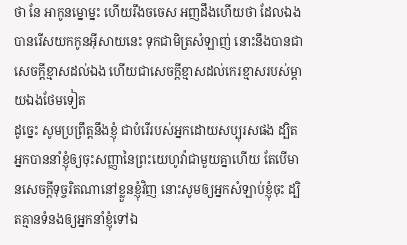ថា នែ អាកូនម្នោម្នះ ហើយរឹងចចេស អញដឹងហើយថា ដែលឯងបានរើសយកកូនអ៊ីសាយនេះ ទុកជាមិត្រសំឡាញ់ នោះនឹងបានជាសេចក្ដីខ្មាសដល់ឯង ហើយជាសេចក្ដីខ្មាសដល់កេរខ្មាសរបស់ម្តាយឯងថែមទៀត
ដូច្នេះ សូមប្រព្រឹត្តនឹងខ្ញុំ ជាបំរើរបស់អ្នកដោយសប្បុរសផង ដ្បិតអ្នកបាននាំខ្ញុំឲ្យចុះសញ្ញានៃព្រះយេហូវ៉ាជាមួយគ្នាហើយ តែបើមានសេចក្ដីទុច្ចរិតណានៅខ្លួនខ្ញុំវិញ នោះសូមឲ្យអ្នកសំឡាប់ខ្ញុំចុះ ដ្បិតគ្មានទំនងឲ្យអ្នកនាំខ្ញុំទៅឯ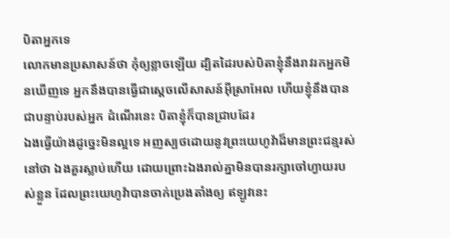បិតាអ្នកទេ
លោកមានប្រសាសន៍ថា កុំឲ្យខ្លាចឡើយ ដ្បិតដៃរបស់បិតាខ្ញុំនឹងរាវរកអ្នកមិនឃើញទេ អ្នកនឹងបានធ្វើជាស្តេចលើសាសន៍អ៊ីស្រាអែល ហើយខ្ញុំនឹងបានជាបន្ទាប់របស់អ្នក ដំណើរនេះ បិតាខ្ញុំក៏បានជ្រាបដែរ
ឯងធ្វើយ៉ាងដូច្នេះមិនល្អទេ អញស្បថដោយនូវព្រះយេហូវ៉ាដ៏មានព្រះជន្មរស់នៅថា ឯងគួរស្លាប់ហើយ ដោយព្រោះឯងរាល់គ្នាមិនបានរក្សាចៅហ្វាយរបស់ខ្លួន ដែលព្រះយេហូវ៉ាបានចាក់ប្រេងតាំងឲ្យ ឥឡូវនេះ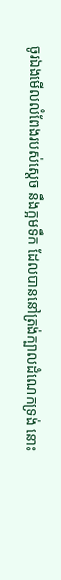ចូរឯងមើលលំពែងរបស់ស្តេច នឹងក្អមទឹក ដែលបាននៅត្រង់ក្បាលដំណេកទ្រង់ នោះ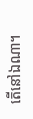តើនៅឯណា។